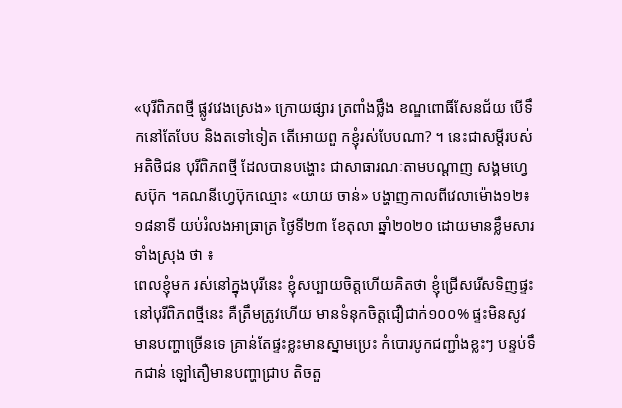«បុរីពិភពថ្មី ផ្លូវវេងស្រេង» ក្រោយផ្សារ ត្រពាំងថ្លឹង ខណ្ឌពោធិ៍សែនជ័យ បើទឹកនៅតែបែប និងតទៅទៀត តើអោយពួ កខ្ញុំរស់បែបណា? ។ នេះជាសម្តីរបស់អតិថិជន បុរីពិភពថ្មី ដែលបានបង្ហោះ ជាសាធារណៈតាមបណ្តាញ សង្គមហ្វេសប៊ុក ។គណនីហ្វេប៊ុកឈ្មោះ «យាយ ចាន់» បង្ហាញកាលពីវេលាម៉ោង១២៖១៨នាទី យប់រំលងអាធ្រាត្រ ថ្ងៃទី២៣ ខែតុលា ឆ្នាំ២០២០ ដោយមានខ្លឹមសារ ទាំងស្រុង ថា ៖
ពេលខ្ញុំមក រស់នៅក្នុងបុរីនេះ ខ្ញុំសប្បាយចិត្តហើយគិតថា ខ្ញុំជ្រើសរើសទិញផ្ទះនៅបុរីពិភពថ្មីនេះ គឺត្រឹមត្រូវហើយ មានទំនុកចិត្តជឿជាក់១០០% ផ្ទះមិនសូវមានបញ្ហាច្រើនទេ គ្រាន់តែផ្ទះខ្លះមានស្នាមប្រេះ កំបោរបូកជញ្ជាំងខ្លះៗ បន្ទប់ទឹកជាន់ ឡៅតឿមានបញ្ហាជ្រាប តិចតួ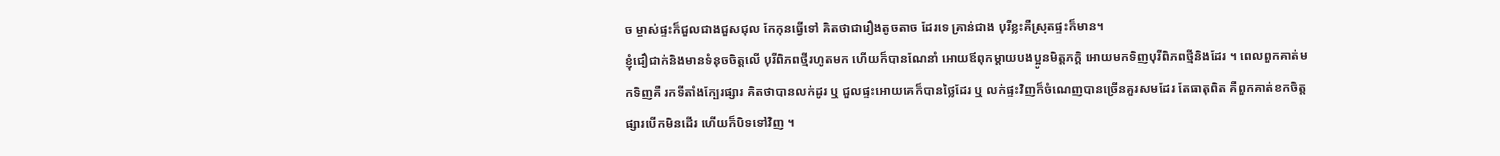ច ម្ចាស់ផ្ទះក៏ជួលជាងជួសជុល កែកុនធ្វើទៅ គិតថាជារឿងតូចតាច ដែរទេ គ្រាន់ជាង បុរីខ្លះគឺស្រុតផ្ទះក៏មាន។
ខ្ញុំជឿជាក់និងមានទំនុចចិត្តលើ បុរីពិភពថ្មីរហូតមក ហើយក៏បានណែនាំ អោយឪពុកម្តាយបងប្អូនមិត្តភក្តិ អោយមកទិញបុរីពិភពថ្មីនិងដែរ ។ ពេលពួកគាត់មកទិញគឺ រកទីតាំងក្បែរផ្សារ គិតថាបានលក់ដូរ ឬ ជួលផ្ទះអោយគេក៏បានថ្លៃដែរ ឬ លក់ផ្ទះវិញក៏ចំណេញបានច្រើនគួរសមដែរ តែធាតុពិត គឺពួកគាត់ខកចិត្ត ផ្សារបើកមិនដើរ ហើយក៏បិទទៅវិញ ។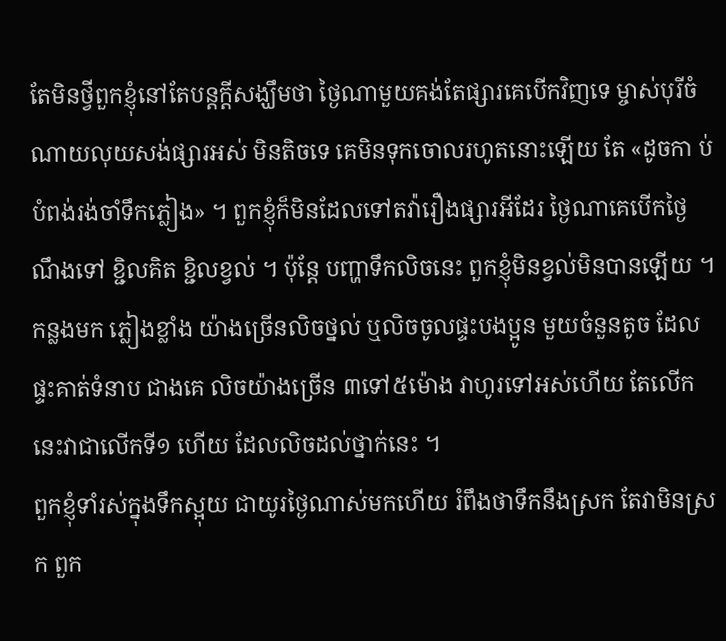តែមិនថ្វីពួកខ្ញុំនៅតែបន្តក្តីសង្ឃឹមថា ថ្ងៃណាមួយគង់តែផ្សារគេបើកវិញទេ ម្ចាស់បុរីចំណាយលុយសង់ផ្សារអស់ មិនតិចទេ គេមិនទុកចោលរហូតនោះឡើយ តែ «ដូចកា ប់បំពង់រង់ចាំទឹកភ្លៀង» ។ ពួកខ្ញុំក៏មិនដែលទៅតវ៉ារឿងផ្សារអីដែរ ថ្ងៃណាគេបើកថ្ងៃណឹងទៅ ខ្ជិលគិត ខ្ជិលខ្វល់ ។ ប៉ុន្តែ បញ្ហាទឹកលិចនេះ ពួកខ្ញុំមិនខ្វល់មិនបានឡើយ ។
កន្លងមក ភ្លៀងខ្លាំង យ៉ាងច្រើនលិចថ្នល់ ឬលិចចូលផ្ទះបងប្អូន មួយចំនួនតូច ដែលផ្ទះគាត់ទំនាប ជាងគេ លិចយ៉ាងច្រើន ៣ទៅ៥ម៉ោង វាហូរទៅអស់ហើយ តែលើកនេះវាជាលើកទី១ ហើយ ដែលលិចដល់ថ្នាក់នេះ ។
ពួកខ្ញុំទាំរស់ក្នុងទឹកស្អុយ ជាយូរថ្ងៃណាស់មកហើយ រំពឹងថាទឹកនឹងស្រក តែវាមិនស្រក ពួក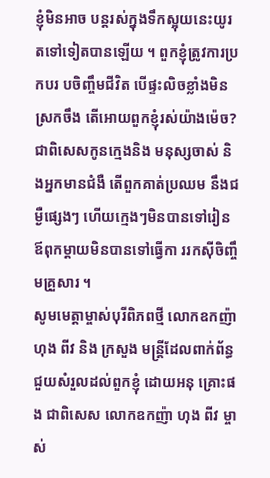ខ្ញុំមិនអាច បន្តរស់ក្នុងទឹកស្អុយនេះយូរតទៅទៀតបានឡើយ ។ ពួកខ្ញុំត្រូវការប្រកបរ បចិញ្ចឹមជីវិត បើផ្ទះលិចខ្លាំងមិន ស្រកចឹង តើអោយពួកខ្ញុំរស់យ៉ាងម៉េច? ជាពិសេសកូនក្មេងនិង មនុស្សចាស់ និងអ្នកមានជំងឺ តើពួកគាត់ប្រឈម នឹងជម្ងឺផ្សេងៗ ហើយក្មេងៗមិនបានទៅរៀន ឪពុកម្តាយមិនបានទៅធ្វើកា ររកស៊ីចិញ្ចឹមគ្រួសារ ។
សូមមេត្តាម្ចាស់បុរីពិភពថ្មី លោកឧកញ៉ា ហុង ពីវ និង ក្រសួង មន្ត្រីដែលពាក់ព័ន្ធជួយសំរួលដល់ពួកខ្ញុំ ដោយអនុ គ្រោះផង ជាពិសេស លោកឧកញ៉ា ហុង ពីវ ម្ចាស់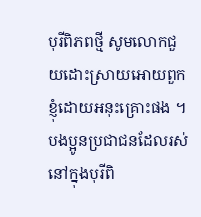បុរីពិភពថ្មី សូមលោកជួយដោះស្រាយអោយពួកខ្ញុំដោយអនុះគ្រោះផង ។
បងប្អូនប្រជាជនដែលរស់នៅក្នុងបុរីពិ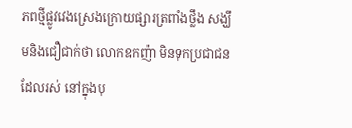ភពថ្មីផ្លូវវេងស្រេងក្រោយផ្សារត្រពាំងថ្លឹង សង្ឃឹមនិងជឿជាក់ថា លោកឧកញ៉ា មិនទុកប្រជាជនដែលរស់ នៅក្នុងបុ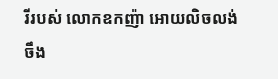រីរបស់ លោកឧកញ៉ា អោយលិចលង់ ចឹង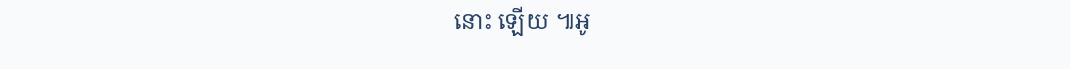នោះ ឡើយ ៕អូ